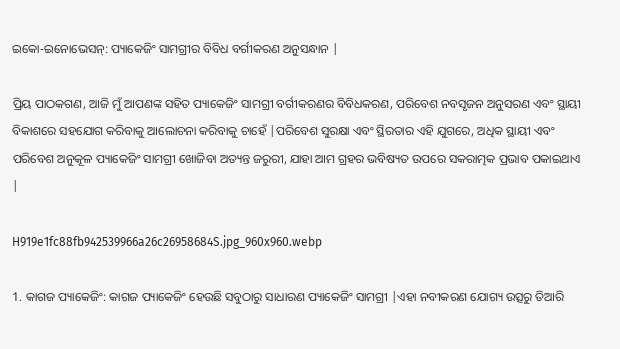ଇକୋ-ଇନୋଭେସନ୍: ପ୍ୟାକେଜିଂ ସାମଗ୍ରୀର ବିବିଧ ବର୍ଗୀକରଣ ଅନୁସନ୍ଧାନ |

ପ୍ରିୟ ପାଠକଗଣ, ଆଜି ମୁଁ ଆପଣଙ୍କ ସହିତ ପ୍ୟାକେଜିଂ ସାମଗ୍ରୀ ବର୍ଗୀକରଣର ବିବିଧକରଣ, ପରିବେଶ ନବସୃଜନ ଅନୁସରଣ ଏବଂ ସ୍ଥାୟୀ ବିକାଶରେ ସହଯୋଗ କରିବାକୁ ଆଲୋଚନା କରିବାକୁ ଚାହେଁ |ପରିବେଶ ସୁରକ୍ଷା ଏବଂ ସ୍ଥିରତାର ଏହି ଯୁଗରେ, ଅଧିକ ସ୍ଥାୟୀ ଏବଂ ପରିବେଶ ଅନୁକୂଳ ପ୍ୟାକେଜିଂ ସାମଗ୍ରୀ ଖୋଜିବା ଅତ୍ୟନ୍ତ ଜରୁରୀ, ଯାହା ଆମ ଗ୍ରହର ଭବିଷ୍ୟତ ଉପରେ ସକରାତ୍ମକ ପ୍ରଭାବ ପକାଇଥାଏ |

H919e1fc88fb942539966a26c26958684S.jpg_960x960.webp

1. କାଗଜ ପ୍ୟାକେଜିଂ: କାଗଜ ପ୍ୟାକେଜିଂ ହେଉଛି ସବୁଠାରୁ ସାଧାରଣ ପ୍ୟାକେଜିଂ ସାମଗ୍ରୀ |ଏହା ନବୀକରଣ ଯୋଗ୍ୟ ଉତ୍ସରୁ ତିଆରି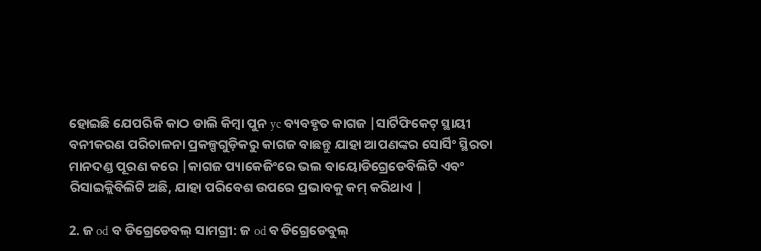ହୋଇଛି ଯେପରିକି କାଠ ଡାଲି କିମ୍ବା ପୁନ yc ବ୍ୟବହୃତ କାଗଜ |ସାର୍ଟିଫିକେଟ୍ ସ୍ଥାୟୀ ବନୀକରଣ ପରିଚାଳନା ପ୍ରକଳ୍ପଗୁଡ଼ିକରୁ କାଗଜ ବାଛନ୍ତୁ ଯାହା ଆପଣଙ୍କର ସୋର୍ସିଂ ସ୍ଥିରତା ମାନଦଣ୍ଡ ପୂରଣ କରେ |କାଗଜ ପ୍ୟାକେଜିଂରେ ଭଲ ବାୟୋଡିଗ୍ରେଡେବିଲିଟି ଏବଂ ରିସାଇକ୍ଲିବିଲିଟି ଅଛି, ଯାହା ପରିବେଶ ଉପରେ ପ୍ରଭାବକୁ କମ୍ କରିଥାଏ |

2. ଜ od ବ ଡିଗ୍ରେଡେବଲ୍ ସାମଗ୍ରୀ: ଜ od ବ ଡିଗ୍ରେଡେବୁଲ୍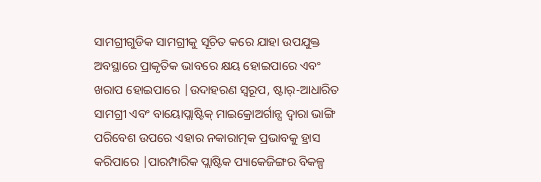ସାମଗ୍ରୀଗୁଡିକ ସାମଗ୍ରୀକୁ ସୂଚିତ କରେ ଯାହା ଉପଯୁକ୍ତ ଅବସ୍ଥାରେ ପ୍ରାକୃତିକ ଭାବରେ କ୍ଷୟ ହୋଇପାରେ ଏବଂ ଖରାପ ହୋଇପାରେ |ଉଦାହରଣ ସ୍ୱରୂପ, ଷ୍ଟାର୍-ଆଧାରିତ ସାମଗ୍ରୀ ଏବଂ ବାୟୋପ୍ଲାଷ୍ଟିକ୍ ମାଇକ୍ରୋଅର୍ଗାନ୍ସ ଦ୍ୱାରା ଭାଙ୍ଗି ପରିବେଶ ଉପରେ ଏହାର ନକାରାତ୍ମକ ପ୍ରଭାବକୁ ହ୍ରାସ କରିପାରେ |ପାରମ୍ପାରିକ ପ୍ଲାଷ୍ଟିକ ପ୍ୟାକେଜିଙ୍ଗର ବିକଳ୍ପ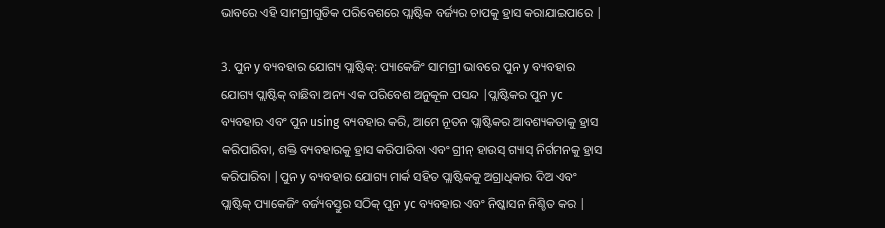ଭାବରେ ଏହି ସାମଗ୍ରୀଗୁଡିକ ପରିବେଶରେ ପ୍ଲାଷ୍ଟିକ ବର୍ଜ୍ୟର ଚାପକୁ ହ୍ରାସ କରାଯାଇପାରେ |

3. ପୁନ y ବ୍ୟବହାର ଯୋଗ୍ୟ ପ୍ଲାଷ୍ଟିକ୍: ପ୍ୟାକେଜିଂ ସାମଗ୍ରୀ ଭାବରେ ପୁନ y ବ୍ୟବହାର ଯୋଗ୍ୟ ପ୍ଲାଷ୍ଟିକ୍ ବାଛିବା ଅନ୍ୟ ଏକ ପରିବେଶ ଅନୁକୂଳ ପସନ୍ଦ |ପ୍ଲାଷ୍ଟିକର ପୁନ yc ବ୍ୟବହାର ଏବଂ ପୁନ using ବ୍ୟବହାର କରି, ଆମେ ନୂତନ ପ୍ଲାଷ୍ଟିକର ଆବଶ୍ୟକତାକୁ ହ୍ରାସ କରିପାରିବା, ଶକ୍ତି ବ୍ୟବହାରକୁ ହ୍ରାସ କରିପାରିବା ଏବଂ ଗ୍ରୀନ୍ ହାଉସ୍ ଗ୍ୟାସ୍ ନିର୍ଗମନକୁ ହ୍ରାସ କରିପାରିବା |ପୁନ y ବ୍ୟବହାର ଯୋଗ୍ୟ ମାର୍କ ସହିତ ପ୍ଲାଷ୍ଟିକକୁ ଅଗ୍ରାଧିକାର ଦିଅ ଏବଂ ପ୍ଲାଷ୍ଟିକ୍ ପ୍ୟାକେଜିଂ ବର୍ଜ୍ୟବସ୍ତୁର ସଠିକ୍ ପୁନ yc ବ୍ୟବହାର ଏବଂ ନିଷ୍କାସନ ନିଶ୍ଚିତ କର |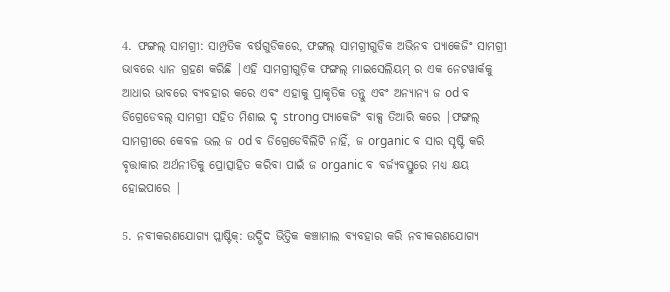4. ଫଙ୍ଗଲ୍ ସାମଗ୍ରୀ: ସାମ୍ପ୍ରତିକ ବର୍ଷଗୁଡିକରେ, ଫଙ୍ଗଲ୍ ସାମଗ୍ରୀଗୁଡିକ ଅଭିନବ ପ୍ୟାକେଜିଂ ସାମଗ୍ରୀ ଭାବରେ ଧ୍ୟାନ ଗ୍ରହଣ କରିଛି |ଏହି ସାମଗ୍ରୀଗୁଡ଼ିକ ଫଙ୍ଗଲ୍ ମାଇସେଲିୟମ୍ ର ଏକ ନେଟୱାର୍କକୁ ଆଧାର ଭାବରେ ବ୍ୟବହାର କରେ ଏବଂ ଏହାକୁ ପ୍ରାକୃତିକ ତନ୍ତୁ ଏବଂ ଅନ୍ୟାନ୍ୟ ଜ od ବ ଡିଗ୍ରେଡେବଲ୍ ସାମଗ୍ରୀ ସହିତ ମିଶାଇ ଦୃ strong ପ୍ୟାକେଜିଂ ବାକ୍ସ ତିଆରି କରେ |ଫଙ୍ଗଲ୍ ସାମଗ୍ରୀରେ କେବଳ ଭଲ ଜ od ବ ଡିଗ୍ରେଡେବିଲିଟି ନାହିଁ, ଜ organic ବ ସାର ସୃଷ୍ଟି କରି ବୃତ୍ତାକାର ଅର୍ଥନୀତିକୁ ପ୍ରୋତ୍ସାହିତ କରିବା ପାଇଁ ଜ organic ବ ବର୍ଜ୍ୟବସ୍ତୁରେ ମଧ୍ୟ କ୍ଷୟ ହୋଇପାରେ |

5. ନବୀକରଣଯୋଗ୍ୟ ପ୍ଲାଷ୍ଟିକ୍: ଉଦ୍ଭିଦ ଭିତ୍ତିକ କଞ୍ଚାମାଲ ବ୍ୟବହାର କରି ନବୀକରଣଯୋଗ୍ୟ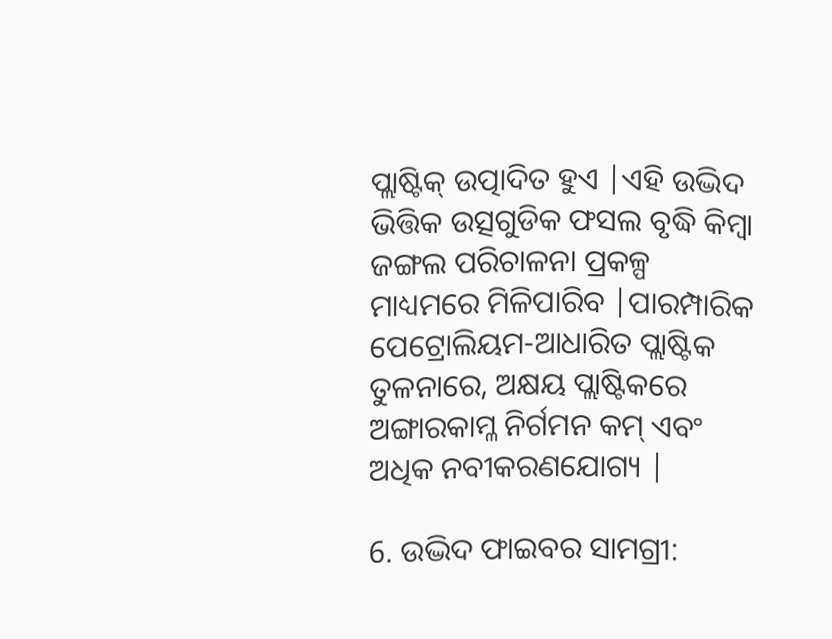ପ୍ଲାଷ୍ଟିକ୍ ଉତ୍ପାଦିତ ହୁଏ |ଏହି ଉଦ୍ଭିଦ ଭିତ୍ତିକ ଉତ୍ସଗୁଡିକ ଫସଲ ବୃଦ୍ଧି କିମ୍ବା ଜଙ୍ଗଲ ପରିଚାଳନା ପ୍ରକଳ୍ପ ମାଧ୍ୟମରେ ମିଳିପାରିବ |ପାରମ୍ପାରିକ ପେଟ୍ରୋଲିୟମ-ଆଧାରିତ ପ୍ଲାଷ୍ଟିକ ତୁଳନାରେ, ଅକ୍ଷୟ ପ୍ଲାଷ୍ଟିକରେ ଅଙ୍ଗାରକାମ୍ଳ ନିର୍ଗମନ କମ୍ ଏବଂ ଅଧିକ ନବୀକରଣଯୋଗ୍ୟ |

6. ଉଦ୍ଭିଦ ଫାଇବର ସାମଗ୍ରୀ: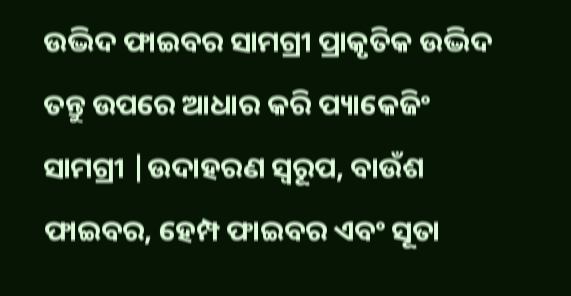ଉଦ୍ଭିଦ ଫାଇବର ସାମଗ୍ରୀ ପ୍ରାକୃତିକ ଉଦ୍ଭିଦ ତନ୍ତୁ ଉପରେ ଆଧାର କରି ପ୍ୟାକେଜିଂ ସାମଗ୍ରୀ |ଉଦାହରଣ ସ୍ୱରୂପ, ବାଉଁଶ ଫାଇବର, ହେମ୍ପ ଫାଇବର ଏବଂ ସୂତା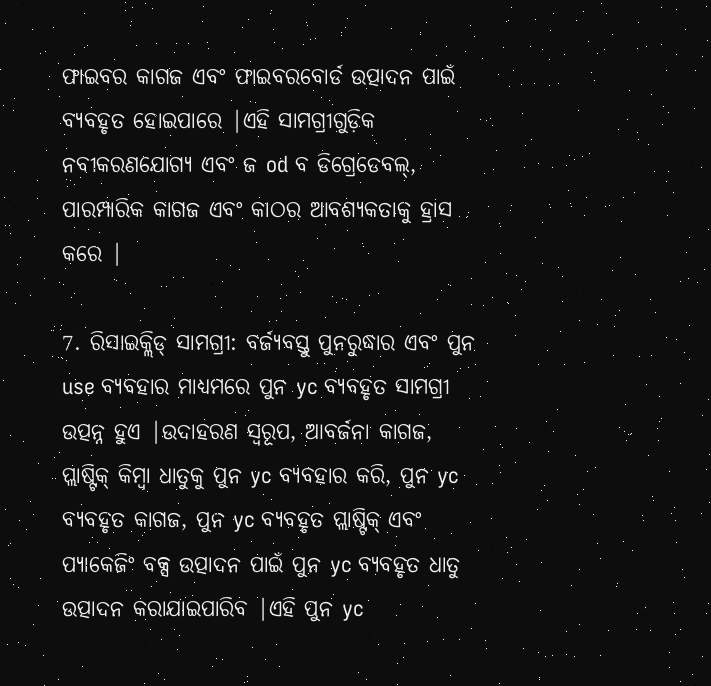ଫାଇବର କାଗଜ ଏବଂ ଫାଇବରବୋର୍ଡ ଉତ୍ପାଦନ ପାଇଁ ବ୍ୟବହୃତ ହୋଇପାରେ |ଏହି ସାମଗ୍ରୀଗୁଡ଼ିକ ନବୀକରଣଯୋଗ୍ୟ ଏବଂ ଜ od ବ ଡିଗ୍ରେଡେବଲ୍, ପାରମ୍ପାରିକ କାଗଜ ଏବଂ କାଠର ଆବଶ୍ୟକତାକୁ ହ୍ରାସ କରେ |

7. ରିସାଇକ୍ଲିଡ୍ ସାମଗ୍ରୀ: ବର୍ଜ୍ୟବସ୍ତୁ ପୁନରୁଦ୍ଧାର ଏବଂ ପୁନ use ବ୍ୟବହାର ମାଧ୍ୟମରେ ପୁନ yc ବ୍ୟବହୃତ ସାମଗ୍ରୀ ଉତ୍ପନ୍ନ ହୁଏ |ଉଦାହରଣ ସ୍ୱରୂପ, ଆବର୍ଜନା କାଗଜ, ପ୍ଲାଷ୍ଟିକ୍ କିମ୍ବା ଧାତୁକୁ ପୁନ yc ବ୍ୟବହାର କରି, ପୁନ yc ବ୍ୟବହୃତ କାଗଜ, ପୁନ yc ବ୍ୟବହୃତ ପ୍ଲାଷ୍ଟିକ୍ ଏବଂ ପ୍ୟାକେଜିଂ ବକ୍ସ ଉତ୍ପାଦନ ପାଇଁ ପୁନ yc ବ୍ୟବହୃତ ଧାତୁ ଉତ୍ପାଦନ କରାଯାଇପାରିବ |ଏହି ପୁନ yc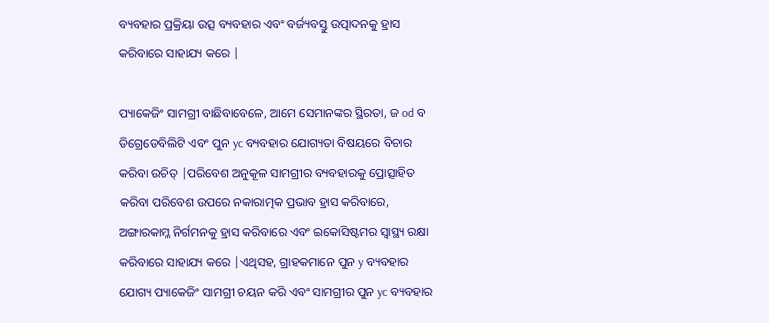ବ୍ୟବହାର ପ୍ରକ୍ରିୟା ଉତ୍ସ ବ୍ୟବହାର ଏବଂ ବର୍ଜ୍ୟବସ୍ତୁ ଉତ୍ପାଦନକୁ ହ୍ରାସ କରିବାରେ ସାହାଯ୍ୟ କରେ |

ପ୍ୟାକେଜିଂ ସାମଗ୍ରୀ ବାଛିବାବେଳେ, ଆମେ ସେମାନଙ୍କର ସ୍ଥିରତା, ଜ od ବ ଡିଗ୍ରେଡେବିଲିଟି ଏବଂ ପୁନ yc ବ୍ୟବହାର ଯୋଗ୍ୟତା ବିଷୟରେ ବିଚାର କରିବା ଉଚିତ୍ |ପରିବେଶ ଅନୁକୂଳ ସାମଗ୍ରୀର ବ୍ୟବହାରକୁ ପ୍ରୋତ୍ସାହିତ କରିବା ପରିବେଶ ଉପରେ ନକାରାତ୍ମକ ପ୍ରଭାବ ହ୍ରାସ କରିବାରେ, ଅଙ୍ଗାରକାମ୍ଳ ନିର୍ଗମନକୁ ହ୍ରାସ କରିବାରେ ଏବଂ ଇକୋସିଷ୍ଟମର ସ୍ୱାସ୍ଥ୍ୟ ରକ୍ଷା କରିବାରେ ସାହାଯ୍ୟ କରେ |ଏଥିସହ, ଗ୍ରାହକମାନେ ପୁନ y ବ୍ୟବହାର ଯୋଗ୍ୟ ପ୍ୟାକେଜିଂ ସାମଗ୍ରୀ ଚୟନ କରି ଏବଂ ସାମଗ୍ରୀର ପୁନ yc ବ୍ୟବହାର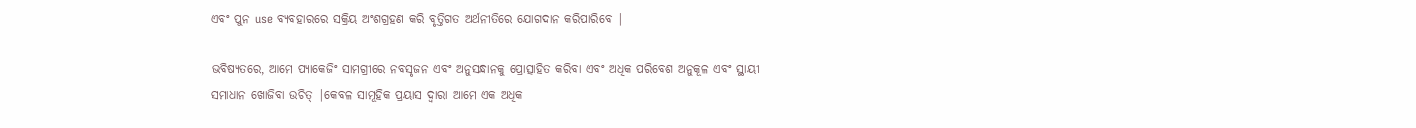ଏବଂ ପୁନ use ବ୍ୟବହାରରେ ସକ୍ରିୟ ଅଂଶଗ୍ରହଣ କରି ବୃତ୍ତିଗତ ଅର୍ଥନୀତିରେ ଯୋଗଦାନ କରିପାରିବେ |

ଭବିଷ୍ୟତରେ, ଆମେ ପ୍ୟାକେଜିଂ ସାମଗ୍ରୀରେ ନବସୃଜନ ଏବଂ ଅନୁସନ୍ଧାନକୁ ପ୍ରୋତ୍ସାହିତ କରିବା ଏବଂ ଅଧିକ ପରିବେଶ ଅନୁକୂଳ ଏବଂ ସ୍ଥାୟୀ ସମାଧାନ ଖୋଜିବା ଉଚିତ୍ |କେବଳ ସାମୂହିକ ପ୍ରୟାସ ଦ୍ୱାରା ଆମେ ଏକ ଅଧିକ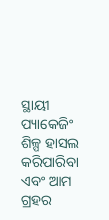ସ୍ଥାୟୀ ପ୍ୟାକେଜିଂ ଶିଳ୍ପ ହାସଲ କରିପାରିବା ଏବଂ ଆମ ଗ୍ରହର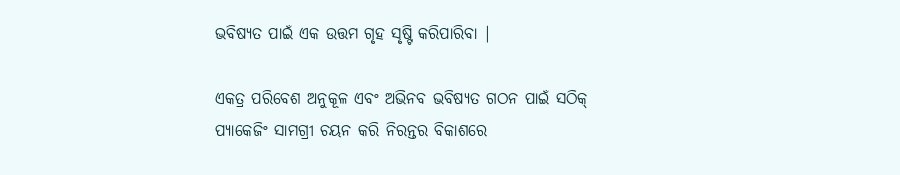ଭବିଷ୍ୟତ ପାଇଁ ଏକ ଉତ୍ତମ ଗୃହ ସୃଷ୍ଟି କରିପାରିବା |

ଏକତ୍ର ପରିବେଶ ଅନୁକୂଳ ଏବଂ ଅଭିନବ ଭବିଷ୍ୟତ ଗଠନ ପାଇଁ ସଠିକ୍ ପ୍ୟାକେଜିଂ ସାମଗ୍ରୀ ଚୟନ କରି ନିରନ୍ତର ବିକାଶରେ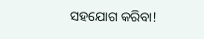ସହଯୋଗ କରିବା!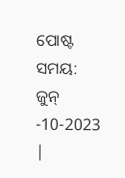ପୋଷ୍ଟ ସମୟ: ଜୁନ୍ -10-2023 |